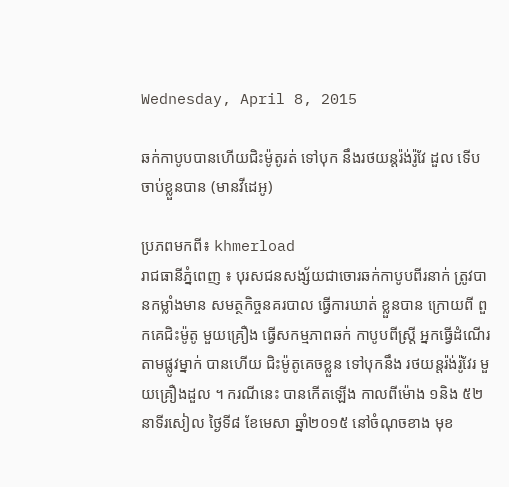Wednesday, April 8, 2015

ឆក់កាបូបបានហើយជិះម៉ូតូរត់ ទៅបុក នឹងរថយន្តរ៉ង់រ៉ូវែ ដួល ទើប ចាប់ខ្លួនបាន (មានវីដេអូ)

ប្រភពមកពី៖ khmerload
រាជធានីភ្នំពេញ ៖ បុរសជនសង្ស័យជាចោរឆក់កាបូបពីរនាក់ ត្រូវបានកម្លាំងមាន សមត្ថកិច្ចនគរបាល ធ្វើការឃាត់ ខ្លួនបាន ក្រោយពី ពួកគេជិះម៉ូតូ មួយគ្រឿង ធ្វើសកម្មភាពឆក់ កាបូបពីស្ត្រី អ្នកធ្វើដំណើរ តាមផ្លូវម្នាក់ បានហើយ ជិះម៉ូតូគេចខ្លួន ទៅបុកនឹង រថយន្តរ៉ង់រ៉ូវែរ មួយគ្រឿងដួល ។ ករណីនេះ បានកើតឡើង កាលពីម៉ោង ១និង ៥២នាទីរសៀល ថ្ងៃទី៨ ខែមេសា ឆ្នាំ២០១៥ នៅចំណុចខាង មុខ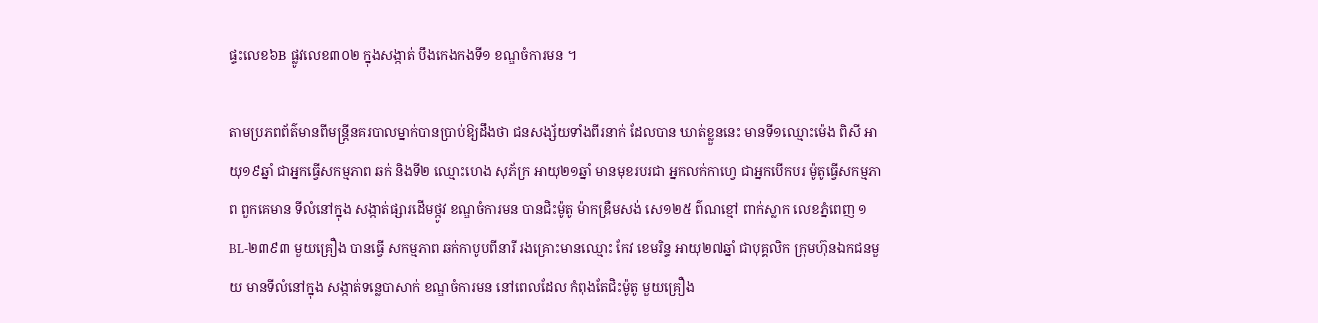ផ្ទះលេខ៦B ផ្លូវលេខ៣០២ ក្នុងសង្កាត់ បឹងកេងកងទី១ ខណ្ឌចំការមន ។

តាមប្រភពព័ត៌មានពីមន្ត្រីនគរបាលម្នាក់បានប្រាប់ឱ្យដឹងថា ជនសង្ស័យទាំងពីរនាក់ ដែលបាន ឃាត់ខ្លួននេះ មានទី១ឈ្មោះម៉េង ពិសី អាយុ១៩ឆ្នាំ ជាអ្នកធ្វើសកម្មភាព ឆក់ និងទី២ ឈ្មោះហេង សុភ័ក្រ អាយុ២១ឆ្នាំ មានមុខរបរជា អ្នកលក់កាហ្វេ ជាអ្នកបើកបរ ម៉ូតូធ្វើសកម្មភាព ពួកគេមាន ទីលំនៅក្នុង សង្កាត់ផ្សារដើមថ្កូវ ខណ្ឌចំការមន បានជិះម៉ូតូ ម៉ាកឌ្រឺមសង់ សេ១២៥ ព៌ណខ្មៅ ពាក់ស្លាក លេខភ្នំពេញ ១BL-២៣៩៣ មួយគ្រឿង បានធ្វើ សកម្មភាព ឆក់កាបូបពីនារី រងគ្រោះមានឈ្មោះ កែវ ខេមរិន្ទ អាយុ២៧ឆ្នាំ ជាបុគ្គលិក ក្រុមហ៊ុនឯកជនមួយ មានទីលំនៅក្នុង សង្កាត់ទន្លេបាសាក់ ខណ្ឌចំការមន នៅពេលដែល កំពុងតែជិះម៉ូតូ មួយគ្រឿង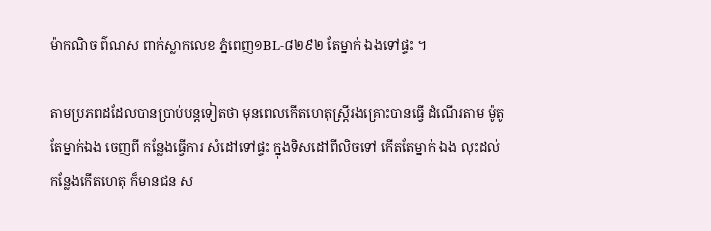ម៉ាកណិច ព៌ណស ពាក់ស្លាកលេខ ភ្នំពេញ១BL-៨២៩២ តែម្នាក់ ឯងទៅផ្ទះ ។

តាមប្រភពដដែលបានប្រាប់បន្តទៀតថា មុនពេលកើតហេតុស្ត្រីរងគ្រោះបានធ្វើ ដំណើរតាម ម៉ូតូតែម្នាក់ឯង ចេញពី កន្លែងធ្វើការ សំដៅទៅផ្ទះ ក្នុងទិសដៅពីលិចទៅ កើតតែម្នាក់ ឯង លុះដល់ កន្លែងកើតហេតុ ក៏មានជន ស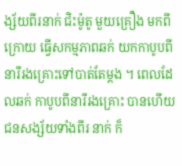ង្ស័យពីរនាក់ ជិះម៉ូតូ មួយគ្រឿង មកពីក្រោយ ធ្វើសកម្មភាពឆក់ យកកាបូបពី នារីរងគ្រោះទៅបាត់តែម្តង ។ ពេលដែលឆក់ កាបូបពីនារីរងគ្រោះ បានហើយ ជនសង្ស័យទាំងពីរ នាក់ ក៏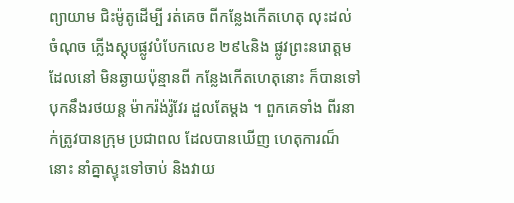ព្យាយាម ជិះម៉ូតូដើម្បី រត់គេច ពីកន្លែងកើតហេតុ លុះដល់ចំណុច ភ្លើងស្តុបផ្លូវបំបែកលេខ ២៩៤និង ផ្លូវព្រះនរោត្តម ដែលនៅ មិនឆ្ងាយប៉ុន្មានពី កន្លែងកើតហេតុនោះ ក៏បានទៅ បុកនឹងរថយន្ត ម៉ាករ៉ង់រ៉ូវែរ ដួលតែម្តង ។ ពួកគេទាំង ពីរនាក់ត្រូវបានក្រុម ប្រជាពល ដែលបានឃើញ ហេតុការណ៏នោះ នាំគ្នាស្ទុះទៅចាប់ និងវាយ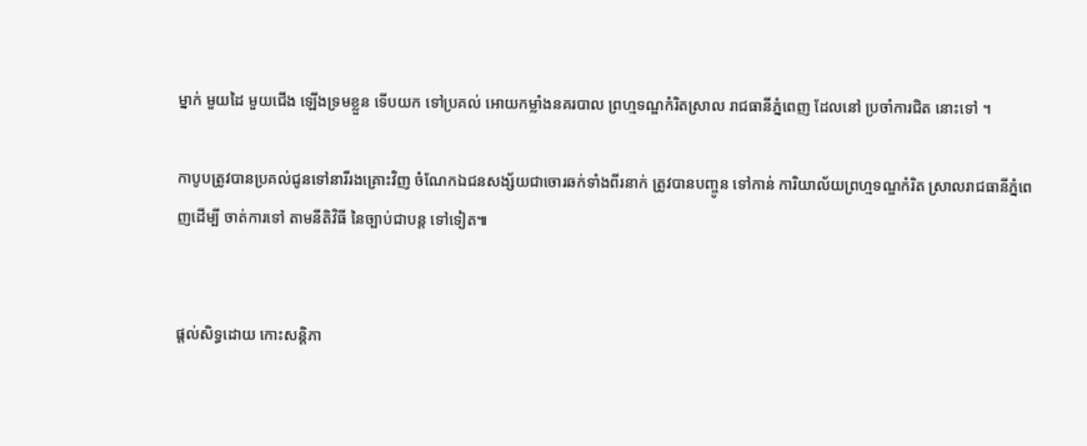ម្នាក់ មួយដៃ មួយជើង ឡើងទ្រមខ្លួន ទើបយក ទៅប្រគល់ អោយកម្លាំងនគរបាល ព្រហ្មទណ្ឌកំរិតស្រាល រាជធានីភ្នំពេញ ដែលនៅ ប្រចាំការជិត នោះទៅ ។

កាបូបត្រូវបានប្រគល់ជូនទៅនារីរងគ្រោះវិញ ចំណែកឯជនសង្ស័យជាចោរឆក់ទាំងពីរនាក់ ត្រូវបានបញ្ចូន ទៅកាន់ ការិយាល័យព្រហ្មទណ្ឌកំរិត ស្រាលរាជធានីភ្នំពេញដើម្បី ចាត់ការទៅ តាមនីតិវិធី នៃច្បាប់ជាបន្ត ទៅទៀត៕


ផ្តល់សិទ្ធដោយ កោះសន្តិភា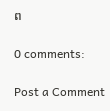ព

0 comments:

Post a Comment